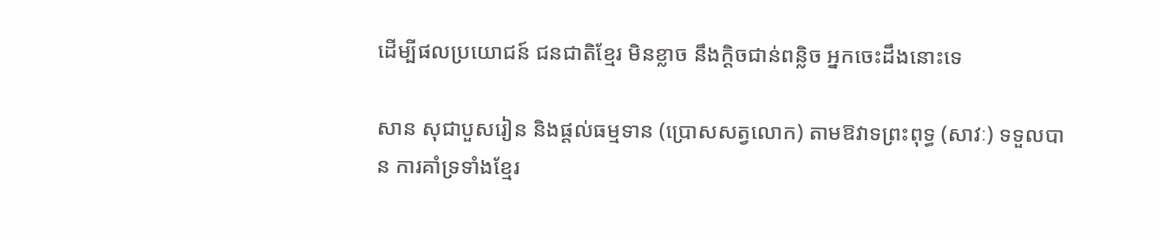ដើម្បីផលប្រយោជន៍ ជនជាតិខ្មែរ មិនខ្លាច នឹងក្ដិចជាន់ពន្លិច អ្នកចេះដឹងនោះទេ

សាន សុជាបួសរៀន និងផ្ដល់ធម្មទាន (ប្រោសសត្វលោក) តាមឱវាទព្រះពុទ្ធ (សាវៈ) ទទួលបាន ការគាំទ្រទាំងខ្មែរ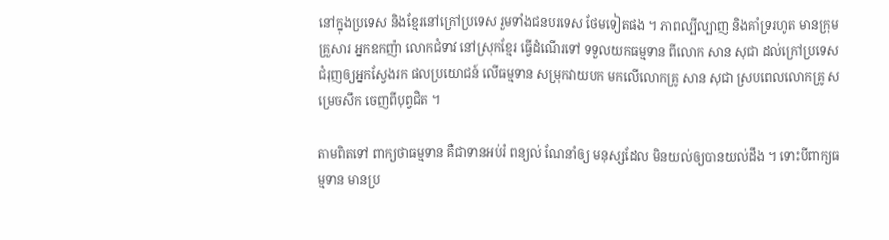នៅក្នុងប្រទេស និងខ្មែរនៅក្រៅប្រទេស រួមទាំងជនបរទេស ថែមទៀតផង ។ ភាពល្បីល្បាញ និងគាំទ្ររហូត មានក្រុមគ្រួសារ អ្នកឧកញ៉ា លោកជំទាវ នៅស្រុកខ្មែរ ធ្វើដំណើរទៅ ទទួលយកធម្មទាន ពីលោក សាន សុជា ដល់ក្រៅប្រទេស ជំរុញឲ្យអ្នកស្វែងរក ផលប្រយោជន៍ លើធម្មទាន សម្រុកវាយបក មកលើលោកគ្រូ សាន សុជា ស្របពេលលោកគ្រូ សម្រេចសឹក ចេញពីបុព្វជិត ។

តាមពិតទៅ ពាក្យថាធម្មទាន គឺជាទានអប់រំ ពន្យល់ ណែនាំឲ្យ មនុស្សដែល មិនយល់ឲ្យបានយល់ដឹង ។ ទោះបីពាក្យធម្មទាន មានប្រ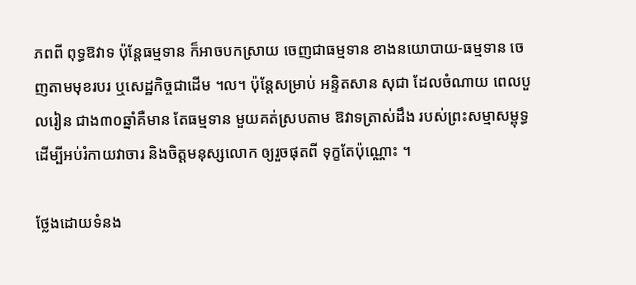ភពពី ពុទ្ធឱវាទ ប៉ុន្តែធម្មទាន ក៏អាចបកស្រាយ ចេញជាធម្មទាន ខាងនយោបាយ-ធម្មទាន ចេញតាមមុខរបរ ឬសេដ្ឋកិច្ចជាដើម ។ល។ ប៉ុន្តែសម្រាប់ អន្ទិតសាន សុជា ដែលចំណាយ ពេលបួលរៀន ជាង៣០ឆ្នាំគឺមាន តែធម្មទាន មួយគត់ស្របតាម ឱវាទត្រាស់ដឹង របស់ព្រះសម្មាសម្ពុទ្ធ ដើម្បីអប់រំកាយវាចារ និងចិត្តមនុស្សលោក ឲ្យរួចផុតពី ទុក្ខតែប៉ុណ្ណោះ ។

ថ្លែងដោយទំនង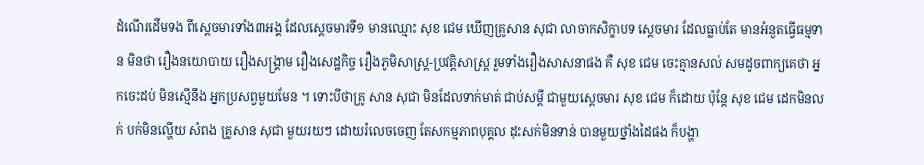ដំណើរដើមទង ពីស្ដេចមារទាំង៣អង្គ ដែលស្ដេចមារទី១ មានឈ្មោះ សុខ ជេម ឃើញគ្រូសាន សុជា លាចាកសិក្ខាបទ ស្ដេចមារ ដែលធ្លាប់តែ មានអំនួតធ្វើធម្មទាន មិនថា រឿងនយោបាយ រឿងសង្គ្រាម រឿងសេដ្ឋកិច្ច រឿងភូមិសាស្ត្រ-ប្រវត្តិសាស្ត្រ រួមទាំងរឿងសាសនាផង គឺ សុខ ជេម ចេះគ្មានសល់ សមដូចពាក្យគេថា អ្នកចេះដប់ មិនស្មើនឹង អ្នកប្រសព្វមួយមែន ។ ទោះបីថាគ្រូ សាន សុជា មិនដែលទាក់មាត់ ជាប់សម្ដី ជាមួយស្ដេចមារ សុខ ជេម ក៏ដោយ ប៉ុន្តែ សុខ ជេម ដេកមិនលក់ បក់មិនល្ហើយ សំពង គ្រូសាន សុជា មួយរយៗ ដោយរំលេចចេញ តែសកម្មភាពបុគ្គល ដុះសក់មិនទាន់ បានមួយថ្នាំងដៃផង ក៏បង្ហា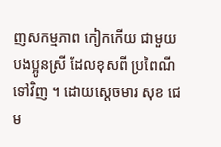ញសកម្មភាព កៀកកើយ ជាមួយបងប្អូនស្រី ដែលខុសពី ប្រពៃណីទៅវិញ ។ ដោយស្ដេចមារ សុខ ជេម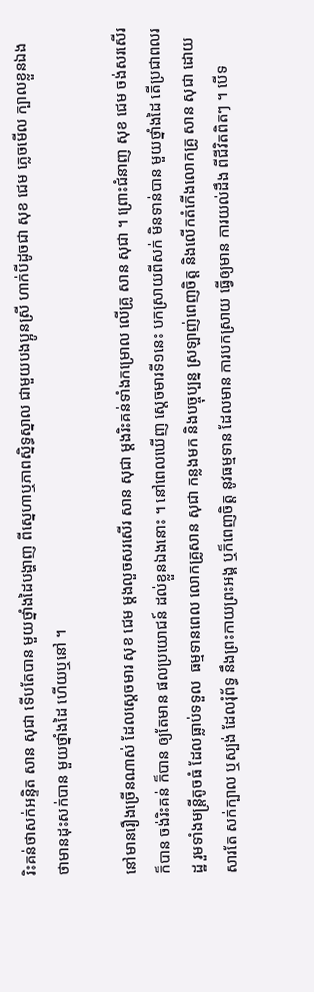រិះគន់ថាសក់អន្ទិត សាន សុជា ទើបតែបាន មួយថ្នាំងដៃបង្ហាញ ពីស្នេហាឬភាពស្និទ្ធស្នាល ជាមួយបងប្អូនស្រី ហាក់បីដូចជា សុខ ជេម ភ្លេចមើល ក្បាលខ្លួនឯង ថាមានដុះសក់បាន មួយថ្នាំងដៃ ហើយឬនៅ ។

នៅមានរឿងច្រើនណាស់ ដែលស្ដេចមារ សុខ ជេម ម្ដងលួចសរសើរ សាន សុជា ម្ដងរិះគន់ទាំងកម្រោល លើគ្រូ សាន សុជា ។ ព្រោះជំនាញ សុខ ជេម ចង់សរសើរក៏បាន ចង់រិះគន់ ក៏បាន ឲ្យតែមាន ផលប្រយោជន៍ ដល់ខ្លួនឯងនោះ ។ នៅពេលឃើញ ស្ដេចមារទី១នេះ បកស្រាយពីសក់ មិនទាន់បាន មួយថ្នាំងដៃ តើប្រជាពលរដ្ឋ រួមទាំងមន្ត្រីតូចធំ ដែលធ្លាប់ទទួល  ធម្មទានពេល លោកគ្រូសាន សុជា កន្លងមក និងបច្ចុប្បន្ន ស្រឡាញ់ពេញចិត្ត និងលើកតំកើងលោកគ្រូ សាន សុជា ដោយសារតែ សក់ក្បាល ឬស្បង់ ដែលរុំព័ទ្ធ នឹងព្រះកាយព្រះអង្គ ឬក៏ពេញចិត្ត នូវធម្មទាន ដែលមាន ការបកស្រាយ ធ្វើឲ្យមាន ការយល់ដឹង ពីជីវិតពិតៗ ។ បើទ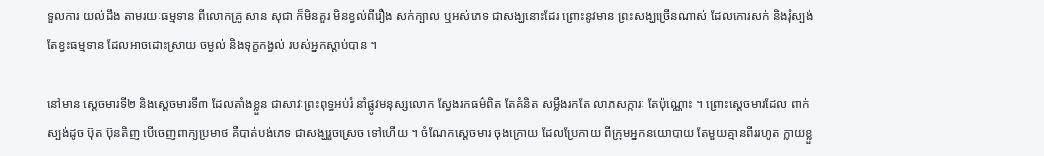ទួលការ យល់ដឹង តាមរយៈធម្មទាន ពីលោកគ្រូ សាន សុជា ក៏មិនគួរ មិនខ្វល់ពីរឿង សក់ក្បាល ឬអស់ភេទ ជាសង្ឃនោះដែរ ព្រោះនូវមាន ព្រះសង្ឃច្រើនណាស់ ដែលកោរសក់ និងរុំស្បង់ តែខ្វះធម្មទាន ដែលអាចដោះស្រាយ ចម្ងល់ និងទុក្ខកង្វល់ របស់អ្នកស្ដាប់បាន ។

នៅមាន ស្ដេចមារទី២ និងស្ដេចមារទី៣ ដែលតាំងខ្លួន ជាសាវៈព្រះពុទ្ធអប់រំ នាំផ្លូវមនុស្សលោក ស្វែងរកធម៌ពិត តែគំនិត សម្លឹងរកតែ លាភសក្ការៈ តែប៉ុណ្ណោះ ។ ព្រោះស្ដេចមារដែល ពាក់ស្បង់ដូច ប៊ុត ប៊ុនតិញ បើចេញពាក្យប្រមាថ គឺបាត់បង់ភេទ ជាសង្ឃរួចស្រេច ទៅហើយ ។ ចំណែកស្ដេចមារ ចុងក្រោយ ដែលប្រែកាយ ពីក្រុមអ្នកនយោបាយ តែមួយគ្មានពីររហូត ក្លាយខ្លួ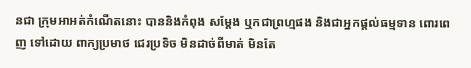នជា ក្រុមអាអត់កំណើតនោះ បាននិងកំពុង សម្ដែង ឬកជាព្រហ្មផង និងជាអ្នកផ្ដល់ធម្មទាន ពោរពេញ ទៅដោយ ពាក្យប្រមាថ ជេរប្រទិច មិនដាច់ពីមាត់ មិនតែ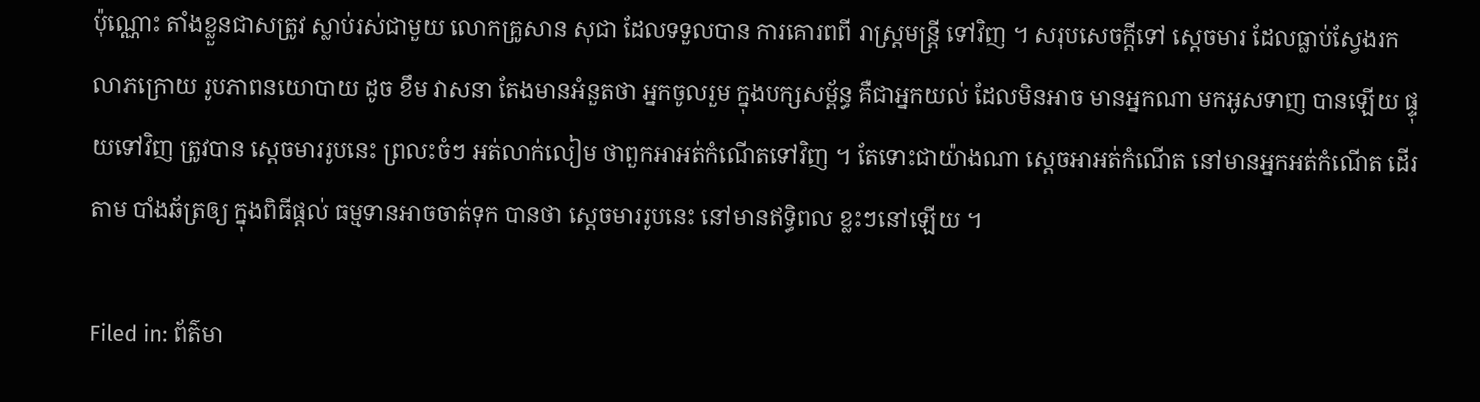ប៉ុណ្ណោះ តាំងខ្លួនជាសត្រូវ ស្លាប់រស់ជាមួយ លោកគ្រូសាន សុជា ដែលទទួលបាន ការគោរពពី រាស្ត្រមន្ត្រី ទៅវិញ ។ សរុបសេចក្ដីទៅ ស្តេចមារ ដែលធ្លាប់ស្វែងរក លាភក្រោយ រូបភាពនយោបាយ ដូច ខឹម វាសនា តែងមានអំនួតថា អ្នកចូលរួម ក្នុងបក្សសម្ព័ន្ធ គឺជាអ្នកយល់ ដែលមិនអាច មានអ្នកណា មកអូសទាញ បានឡើយ ផ្ទុយទៅវិញ ត្រូវបាន ស្ដេចមាររូបនេះ ព្រលះចំៗ អត់លាក់លៀម ថាពួកអាអត់កំណើតទៅវិញ ។ តែទោះជាយ៉ាងណា ស្ដេចអាអត់កំណើត នៅមានអ្នកអត់កំណើត ដើរតាម បាំងឆ័ត្រឲ្យ ក្នុងពិធីផ្ដល់ ធម្មទានអាចចាត់ទុក បានថា ស្ដេចមាររូបនេះ នៅមានឥទ្ធិពល ខ្លះៗនៅឡើយ ។

Filed in: ព័ត៌មា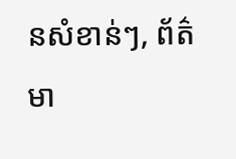នសំខាន់ៗ, ព័ត៌មា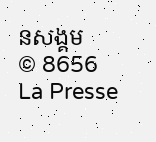នសង្គម
© 8656 La Presse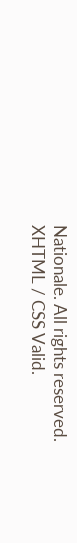Nationale. All rights reserved. XHTML / CSS Valid.